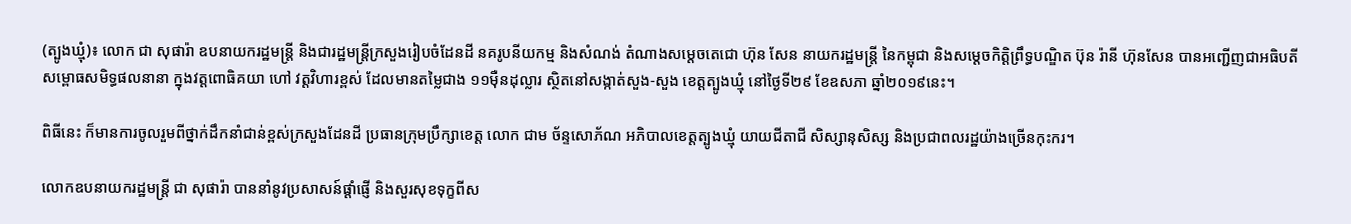(ត្បូងឃ្មុំ)៖ លោក ជា សុផារ៉ា ឧបនាយករដ្ឋមន្រ្តី និងជារដ្ឋមន្ត្រីក្រសួងរៀបចំដែនដី នគរូបនីយកម្ម និងសំណង់ តំណាងសម្តេចតេជោ ហ៊ុន សែន នាយករដ្ឋមន្ត្រី នៃកម្ពុជា និងសម្តេចកិត្តិព្រឹទ្ធបណ្ឌិត ប៊ុន រ៉ានី ហ៊ុនសែន បានអញ្ជើញជាអធិបតីសម្ពោធសមិទ្ធផលនានា ក្នុងវត្តពោធិគយា ហៅ វត្តវិហារខ្ពស់ ដែលមានតម្លៃជាង ១១ម៉ឺនដុល្លារ ស្ថិតនៅសង្កាត់សួង-សួង ខេត្តត្បូងឃ្មុំ នៅថ្ងៃទី២៩ ខែឧសភា ឆ្នាំ២០១៩នេះ។

ពិធីនេះ ក៏មានការចូលរួមពីថ្នាក់ដឹកនាំជាន់ខ្ពស់ក្រសួងដែនដី ប្រធានក្រុមប្រឹក្សាខេត្ត លោក ជាម ច័ន្ទសោភ័ណ អភិបាលខេត្តត្បូងឃ្មុំ យាយជីតាជី សិស្សានុសិស្ស និងប្រជាពលរដ្ឋយ៉ាងច្រើនកុះករ។

លោកឧបនាយករដ្ឋមន្រ្តី ជា សុផារ៉ា បាននាំនូវប្រសាសន៍ផ្តាំផ្ញើ និងសួរសុខទុក្ខពីស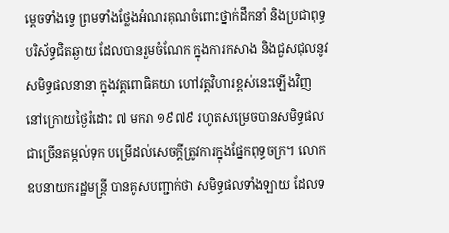ម្តេចទាំងទ្វេ ព្រមទាំងថ្លែងអំណរគុណចំពោះថ្នាក់ដឹកនាំ និងប្រជាពុទ្ធបរិស័ទ្ធជិតឆ្ងាយ ដែលបានរួមចំណែក ក្នុងការកសាង និងជួសជុលនូវសមិទ្ធផលនានា ក្នុងវត្តពោធិគយា ហៅវត្តវិហារខ្ពស់នេះឡើងវិញ នៅក្រោយថ្ងៃរំដោះ ៧ មករា ១៩៧៩ រហូតសម្រេចបានសមិទ្ធផលជាច្រើនតម្កល់ទុក បម្រើដល់សេចក្តីត្រូវការក្នុងផ្នែកពុទ្ធចក្រ។ លោកឧបនាយករដ្ឋមន្ត្រី បានគូសបញ្ជាក់ថា សមិទ្ធផលទាំងឡាយ ដែលទ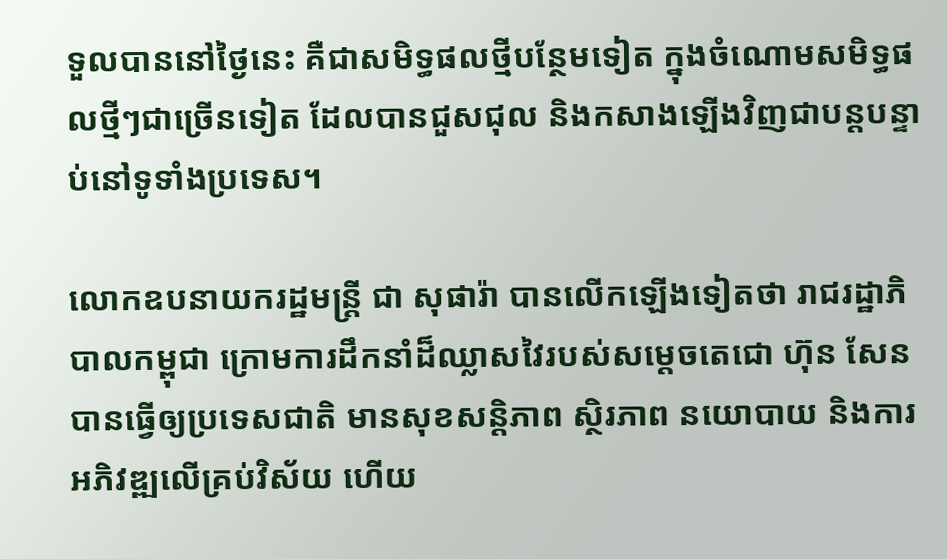ទួលបាននៅថ្ងៃនេះ គឺជាសមិទ្ធផលថ្មីបន្ថែមទៀត ក្នុងចំណោមសមិទ្ធផលថ្មីៗជាច្រើនទៀត ដែលបានជួសជុល និងកសាងឡើងវិញជាបន្តបន្ទាប់នៅទូទាំងប្រទេស។

លោកឧបនាយករដ្ឋមន្រ្តី ជា សុផារ៉ា បានលើកឡើងទៀតថា រាជរដ្ឋាភិបាលកម្ពុជា ក្រោមការដឹកនាំដ៏ឈ្លាសវៃរបស់សម្តេចតេជោ ហ៊ុន សែន បានធ្វើឲ្យប្រទេសជាតិ មានសុខសន្តិភាព ស្ថិរភាព នយោបាយ និងការអភិវឌ្ឍលើគ្រប់វិស័យ ហើយ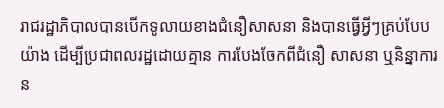រាជរដ្ឋាភិបាលបានបើកទូលាយខាងជំនឿសាសនា និងបានធ្វើអ្វីៗគ្រប់បែបយ៉ាង ដើម្បីប្រជាពលរដ្ឋដោយគ្មាន ការបែងចែកពីជំនឿ សាសនា ឬនិន្នាការន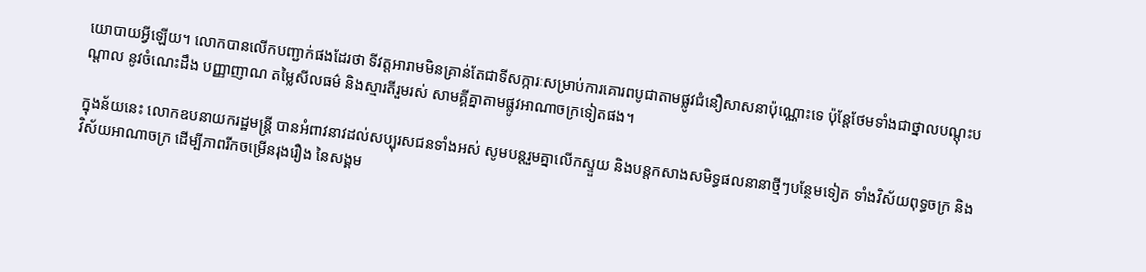យោបាយអ្វីឡើយ។ លោកបានលើកបញ្ជាក់ផងដែរថា ទីវត្តអារាមមិនគ្រាន់តែជាទីសក្ការៈសម្រាប់ការគោរពបូជាតាមផ្លូវជំនឿសាសនាប៉ុណ្ណោះទេ ប៉ុន្តែថែមទាំងជាថ្នាលបណ្តុះបណ្តាល នូវចំណេះដឹង បញ្ញាញាណ តម្លៃសីលធម៌ និងស្មារតីរួមរស់ សាមគ្គីគ្នាតាមផ្លូវអាណាចក្រទៀតផង។

ក្នុងន័យនេះ លោកឧបនាយករដ្ឋមន្រ្តី បានអំពាវនាវដល់សប្បុរសជនទាំងអស់ សូមបន្តរួមគ្នាលើកស្ទួយ និងបន្តកសាងសមិទ្ធផលនានាថ្មីៗបន្ថែមទៀត ទាំងវិស័យពុទ្ធចក្រ និងវិស័យអាណាចក្រ ដើម្បីភាពរីកចម្រើនរុងរឿង នៃសង្គម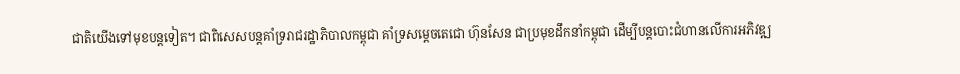ជាតិយើងទៅមុខបន្តទៀត។ ជាពិសេសបន្តគាំទ្ររាជរដ្ឋាភិបាលកម្ពុជា គាំទ្រសម្តេចតេជោ ហ៊ុនសែន ជាប្រមុខដឹកនាំកម្ពុជា ដើម្បីបន្តបោះជំហានលើការអភិវឌ្ឍ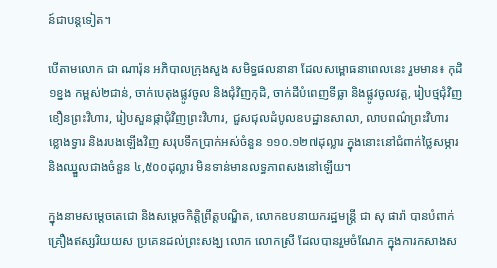ន៍ជាបន្តទៀត។

បើតាមលោក ជា ណារ៉ុន អភិបាលក្រុងសួង សមិទ្ធផលនានា ដែលសម្ពោធនាពេលនេះ រួមមាន៖ កុដិ១ខ្នង កម្ពស់២ជាន់, ចាក់បេតុងផ្លូវចូល និងជុំវិញកុដិ, ចាក់ដីបំពេញទីធ្លា និងផ្លូវចូលវត្ត, រៀបថ្មជុំវិញខឿនព្រះវិហារ, រៀបសួនផ្កាជុំវិញព្រះវិហារ, ជួសជុលដំបូលឧបដ្ឋានសាលា, លាបពណ៌ព្រះវិហារ ខ្លោងទ្វារ និងរបងឡើងវិញ សរុបទឹកប្រាក់អស់ចំនួន ១១០.១២៧ដុល្លារ ក្នុងនោះនៅជំពាក់ថ្លៃសម្ភារ និងឈ្នួលជាងចំនួន ៤,៥០០ដុល្លារ មិនទាន់មានលទ្ធភាពសងនៅឡើយ។

ក្នុងនាមសម្តេចតេជោ និងសម្តេចកិត្តិព្រឹត្តបណ្ឌិត, លោកឧបនាយករដ្ឋមន្រ្តី ជា សុ ផារ៉ា បានបំពាក់គ្រឿងឥស្សរិយយស ប្រគេនដល់ព្រះសង្ឃ លោក លោកស្រី ដែលបានរួមចំណែក ក្នុងការកសាងស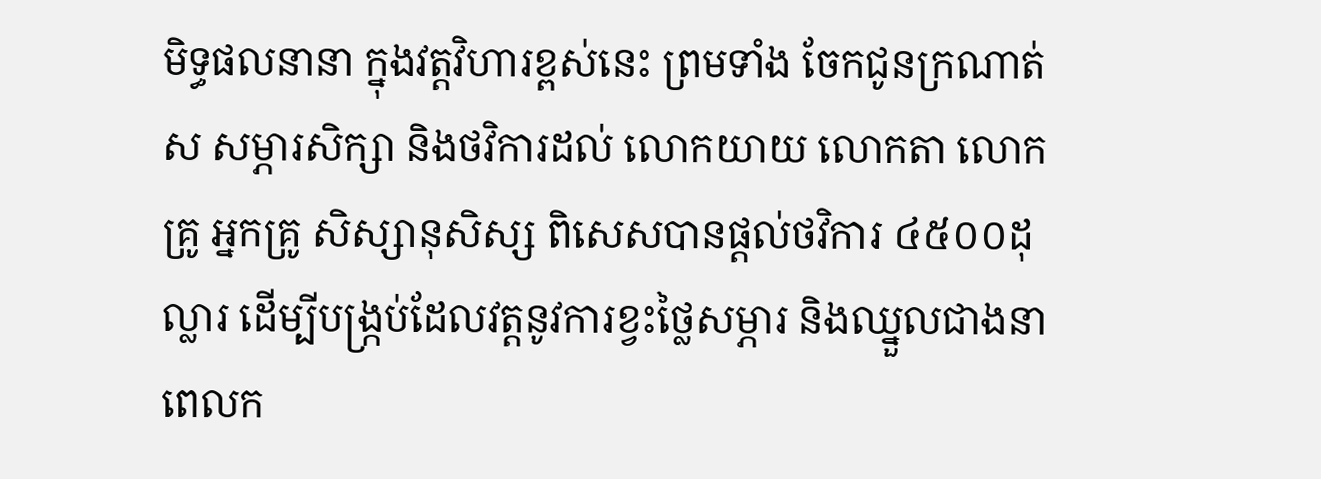មិទ្ធផលនានា ក្នុងវត្តវិហារខ្ពស់នេះ ព្រមទាំង ចែកជូនក្រណាត់ស សម្ភារសិក្សា និងថវិការដល់ លោកយាយ លោកតា លោកគ្រូ អ្នកគ្រូ សិស្សានុសិស្ស ពិសេសបានផ្តល់ថវិការ ៤៥០០ដុល្លារ ដើម្បីបង្ក្រប់ដែលវត្តនូវការខ្វះថ្លៃសម្ភារ និងឈ្នួលជាងនាពេលក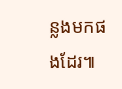ន្លងមកផងដែរ៕